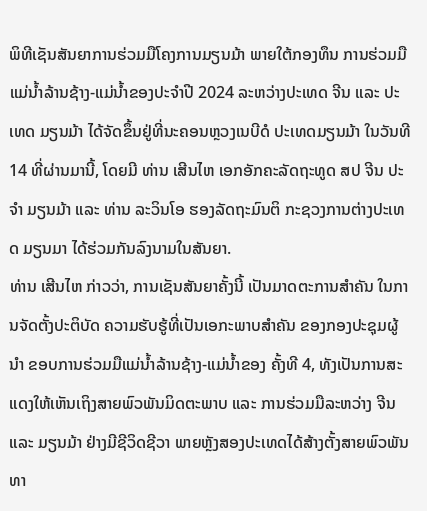ພິທີເຊັນສັນຍາການຮ່ວມມືໂຄງການມຽນມ້າ ພາຍໃຕ້ກອງທຶນ ການຮ່ວມມືແມ່ນໍ້າລ້ານຊ້າງ-ແມ່ນໍ້າຂອງປະຈໍາປີ 2024 ລະຫວ່າງປະເທດ ຈີນ ແລະ ປະເທດ ມຽນມ້າ ໄດ້ຈັດຂຶ້ນຢູ່ທີ່ນະຄອນຫຼວງເນບີດໍ ປະເທດມຽນມ້າ ໃນວັນທີ 14 ທີ່ຜ່ານມານີ້, ໂດຍມີ ທ່ານ ເສີນໄຫ ເອກອັກຄະລັດຖະທູດ ສປ ຈີນ ປະຈໍາ ມຽນມ້າ ແລະ ທ່ານ ລະວິນໂອ ຮອງລັດຖະມົນຕິ ກະຊວງການຕ່າງປະເທດ ມຽນມາ ໄດ້ຮ່ວມກັນລົງນາມໃນສັນຍາ.
ທ່ານ ເສີນໄຫ ກ່າວວ່າ, ການເຊັນສັນຍາຄັ້ງນີ້ ເປັນມາດຕະການສໍາຄັນ ໃນການຈັດຕັ້ງປະຕິບັດ ຄວາມຮັບຮູ້ທີ່ເປັນເອກະພາບສໍາຄັນ ຂອງກອງປະຊຸມຜູ້ນໍາ ຂອບການຮ່ວມມືແມ່ນໍ້າລ້ານຊ້າງ-ແມ່ນໍ້າຂອງ ຄັ້ງທີ 4, ທັງເປັນການສະແດງໃຫ້ເຫັນເຖິງສາຍພົວພັນມິດຕະພາບ ແລະ ການຮ່ວມມືລະຫວ່າງ ຈີນ ແລະ ມຽນມ້າ ຢ່າງມີຊີວິດຊີວາ ພາຍຫຼັງສອງປະເທດໄດ້ສ້າງຕັ້ງສາຍພົວພັນທາ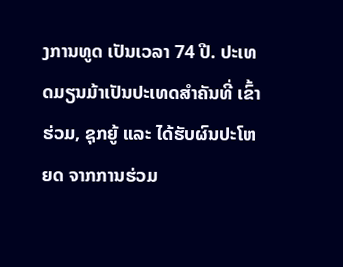ງການທູດ ເປັນເວລາ 74 ປີ. ປະເທດມຽນມ້າເປັນປະເທດສໍາຄັນທີ່ ເຂົ້າຮ່ວມ, ຊຸກຍູ້ ແລະ ໄດ້ຮັບຜົນປະໂຫຍດ ຈາກການຮ່ວມ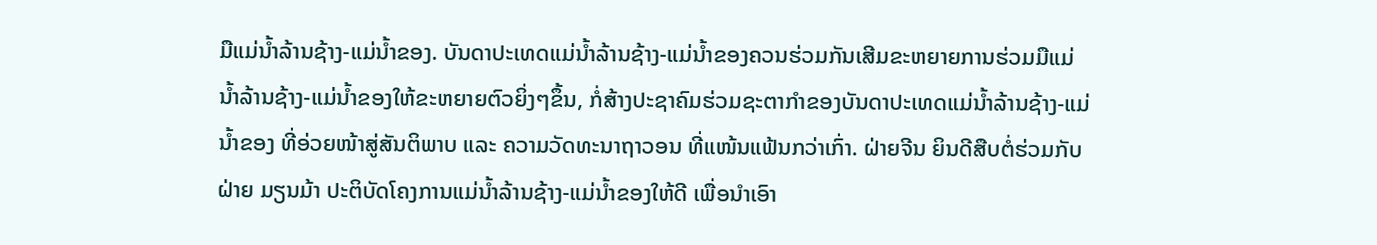ມືແມ່ນໍ້າລ້ານຊ້າງ-ແມ່ນໍ້າຂອງ. ບັນດາປະເທດແມ່ນໍ້າລ້ານຊ້າງ-ແມ່ນໍ້າຂອງຄວນຮ່ວມກັນເສີມຂະຫຍາຍການຮ່ວມມືແມ່ນໍ້າລ້ານຊ້າງ-ແມ່ນໍ້າຂອງໃຫ້ຂະຫຍາຍຕົວຍິ່ງໆຂຶ້ນ, ກໍ່ສ້າງປະຊາຄົມຮ່ວມຊະຕາກໍາຂອງບັນດາປະເທດແມ່ນໍ້າລ້ານຊ້າງ-ແມ່ນໍ້າຂອງ ທີ່ອ່ວຍໜ້າສູ່ສັນຕິພາບ ແລະ ຄວາມວັດທະນາຖາວອນ ທີ່ແໜ້ນແຟ້ນກວ່າເກົ່າ. ຝ່າຍຈີນ ຍິນດີສືບຕໍ່ຮ່ວມກັບຝ່າຍ ມຽນມ້າ ປະຕິບັດໂຄງການແມ່ນໍ້າລ້ານຊ້າງ-ແມ່ນໍ້າຂອງໃຫ້ດີ ເພື່ອນໍາເອົາ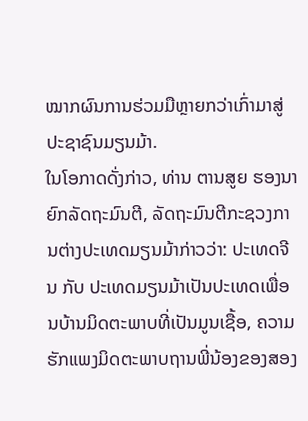ໝາກຜົນການຮ່ວມມືຫຼາຍກວ່າເກົ່າມາສູ່ປະຊາຊົນມຽນມ້າ.
ໃນໂອກາດດັ່ງກ່າວ, ທ່ານ ຕານສູຍ ຮອງນາຍົກລັດຖະມົນຕີ, ລັດຖະມົນຕີກະຊວງການຕ່າງປະເທດມຽນມ້າກ່າວວ່າ: ປະເທດຈີນ ກັບ ປະເທດມຽນມ້າເປັນປະເທດເພື່ອນບ້ານມິດຕະພາບທີ່ເປັນມູນເຊື້ອ, ຄວາມຮັກແພງມິດຕະພາບຖານພີ່ນ້ອງຂອງສອງ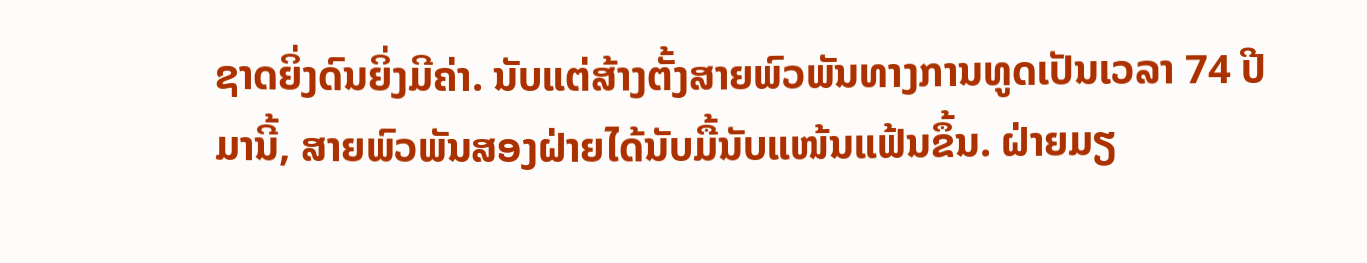ຊາດຍິ່ງດົນຍິ່ງມີຄ່າ. ນັບແຕ່ສ້າງຕັ້ງສາຍພົວພັນທາງການທູດເປັນເວລາ 74 ປີມານີ້, ສາຍພົວພັນສອງຝ່າຍໄດ້ນັບມື້ນັບແໜ້ນແຟ້ນຂຶ້ນ. ຝ່າຍມຽ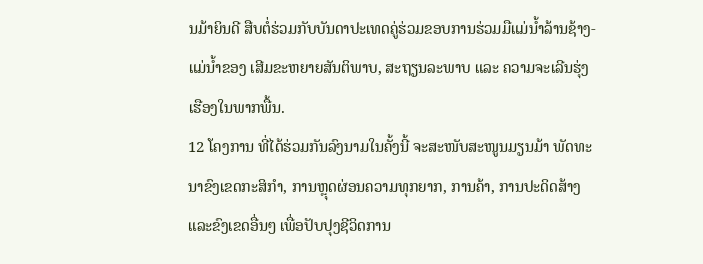ນມ້າຍິນດີ ສືບຕໍ່ຮ່ວມກັບບັນດາປະເທດຄູ່ຮ່ວມຂອບການຮ່ວມມືແມ່ນໍ້າລ້ານຊ້າງ-ແມ່ນໍ້າຂອງ ເສີມຂະຫຍາຍສັນຕິພາບ, ສະຖຽນລະພາບ ແລະ ຄວາມຈະເລີນຮຸ່ງເຮືອງໃນພາກພື້ນ.
12 ໂຄງການ ທີ່ໄດ້ຮ່ວມກັນລົງນາມໃນຄັ້ງນີ້ ຈະສະໜັບສະໜູນມຽນມ້າ ພັດທະນາຂົງເຂດກະສິກໍາ, ການຫຼຸດຜ່ອນຄວາມທຸກຍາກ, ການຄ້າ, ການປະດິດສ້າງ ແລະຂົງເຂດອື່ນໆ ເພື່ອປັບປຸງຊີວິດການ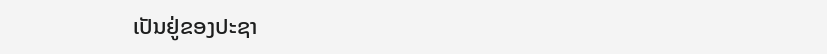ເປັນຢູ່ຂອງປະຊາ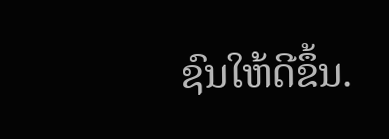ຊົນໃຫ້ດີຂຶ້ນ.